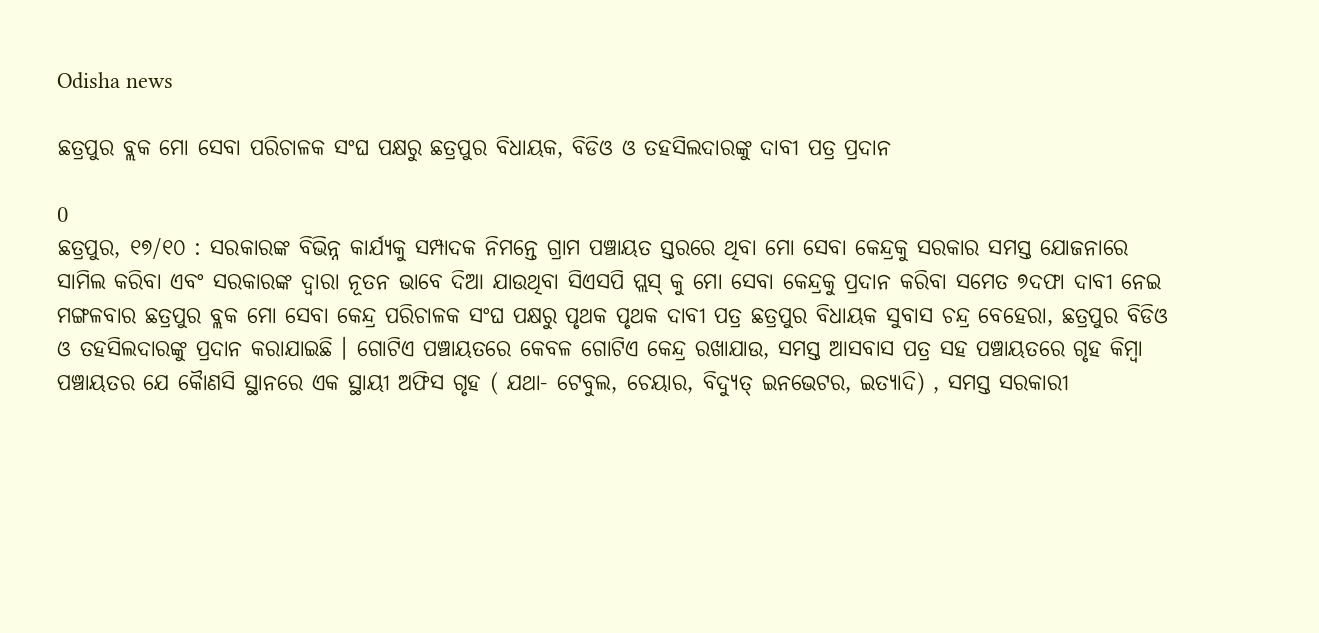Odisha news

ଛତ୍ରପୁର ବ୍ଲକ ମୋ ସେବା ପରିଚାଳକ ସଂଘ ପକ୍ଷରୁ ଛତ୍ରପୁର ବିଧାୟକ, ବିଡିଓ ଓ ତହସିଲଦାରଙ୍କୁ ଦାବୀ ପତ୍ର ପ୍ରଦାନ

0
ଛତ୍ରପୁର, ୧୭/୧୦ : ସରକାରଙ୍କ ବିଭିନ୍ନ କାର୍ଯ୍ୟକୁ ସମ୍ପାଦକ ନିମନ୍ତେ ଗ୍ରାମ ପଞ୍ଚାୟତ ସ୍ତରରେ ଥିବା ମୋ ସେବା କେନ୍ଦ୍ରକୁ ସରକାର ସମସ୍ତ ଯୋଜନାରେ ସାମିଲ କରିବା ଏବଂ ସରକାରଙ୍କ ଦ୍ୱାରା ନୂତନ ଭାବେ ଦିଆ ଯାଉଥିବା ସିଏସପି ପ୍ଲସ୍ କୁ ମୋ ସେବା କେନ୍ଦ୍ରକୁ ପ୍ରଦାନ କରିବା ସମେତ ୭ଦଫା ଦାବୀ ନେଇ ମଙ୍ଗଳବାର ଛତ୍ରପୁର ବ୍ଲକ ମୋ ସେବା କେନ୍ଦ୍ର ପରିଚାଳକ ସଂଘ ପକ୍ଷରୁ ପୃଥକ ପୃଥକ ଦାବୀ ପତ୍ର ଛତ୍ରପୁର ବିଧାୟକ ସୁବାସ ଚନ୍ଦ୍ର ବେହେରା, ଛତ୍ରପୁର ବିଡିଓ ଓ ତହସିଲଦାରଙ୍କୁ ପ୍ରଦାନ କରାଯାଇଛି । ଗୋଟିଏ ପଞ୍ଚାୟତରେ କେବଳ ଗୋଟିଏ କେନ୍ଦ୍ର ରଖାଯାଉ, ସମସ୍ତ ଆସବାସ ପତ୍ର ସହ ପଞ୍ଚାୟତରେ ଗୃହ କିମ୍ବା ପଞ୍ଚାୟତର ଯେ କୈାଣସି ସ୍ଥାନରେ ଏକ ସ୍ଥାୟୀ ଅଫିସ ଗୃହ ( ଯଥା- ଟେବୁଲ, ଚେୟାର, ବିଦ୍ୟୁତ୍ ଇନଭେଟର, ଇତ୍ୟାଦି) , ସମସ୍ତ ସରକାରୀ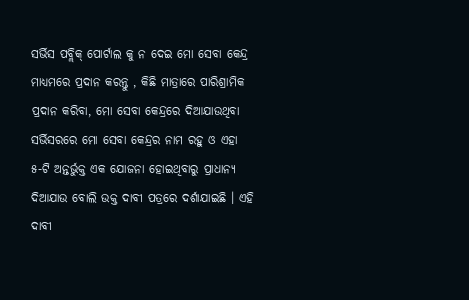ସର୍ଭିସ ପବ୍ଲିକ୍ ପୋର୍ଟାଲ କୁ ନ ଦେଇ ମୋ ସେବା କେନ୍ଦ୍ର ମାଧ୍ୟମରେ ପ୍ରଦାନ କରନ୍ତୁ , କିଛି ମାତ୍ରାରେ ପାରିଶ୍ରାମିକ ପ୍ରଦାନ କରିବା, ମୋ ସେବା କେନ୍ଦ୍ରରେ ଦିଆଯାଉଥିବା ସର୍ଭିସରରେ ମୋ ସେବା କେନ୍ଦ୍ରର ନାମ ରହୁ ଓ ଏହା ୫-ଟି ଅନ୍ତର୍ଭୁକ୍ତ ଏକ ଯୋଜନା ହୋଇଥିବାରୁ ପ୍ରାଧାନ୍ୟ ଦିଆଯାଉ ବୋଲି ଉକ୍ତ ଦାବୀ ପତ୍ରରେ ଦର୍ଶାଯାଇଛି । ଏହି ଦାବୀ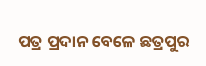ପତ୍ର ପ୍ରଦାନ ବେଳେ ଛତ୍ରପୁର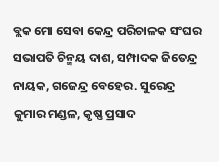ବ୍ଲକ ମୋ ସେବା କେନ୍ଦ୍ର ପରିଚାଳକ ସଂଘର ସଭାପତି ଚିନ୍ମୟ ଦାଶ, ସମ୍ପାଦକ ଜିତେନ୍ଦ୍ର ନାୟକ, ଗଜେନ୍ଦ୍ର ବେହେର. ସୁରେନ୍ଦ୍ର କୁମାର ମଣ୍ଡଳ, କୃଷ୍ଣ ପ୍ରସାଦ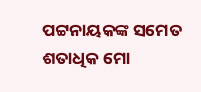ପଟ୍ଟନାୟକଙ୍କ ସମେତ ଶତାଧିକ ମୋ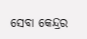ସେବା କେନ୍ଦ୍ରର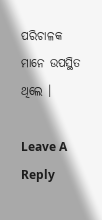ପରିଚାଳକ ମାନେ ଉପସ୍ଥିତ ଥିଲେ ।

Leave A Reply